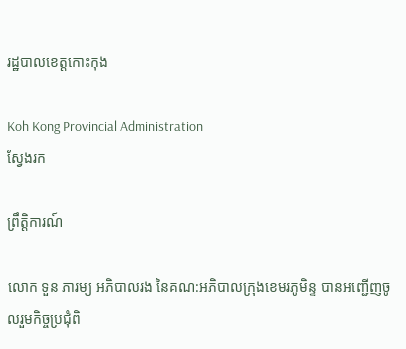រដ្ឋបាលខេត្តកោះកុង

Koh Kong Provincial Administration
ស្វែងរក

ព្រឹត្តិការណ៍

លោក ទួន ភារម្យ អភិបាលរង នៃគណ:អភិបាលក្រុងខេមរភូមិន្ទ បានអញ្ជើញចូលរួមកិច្ចប្រជុំពិ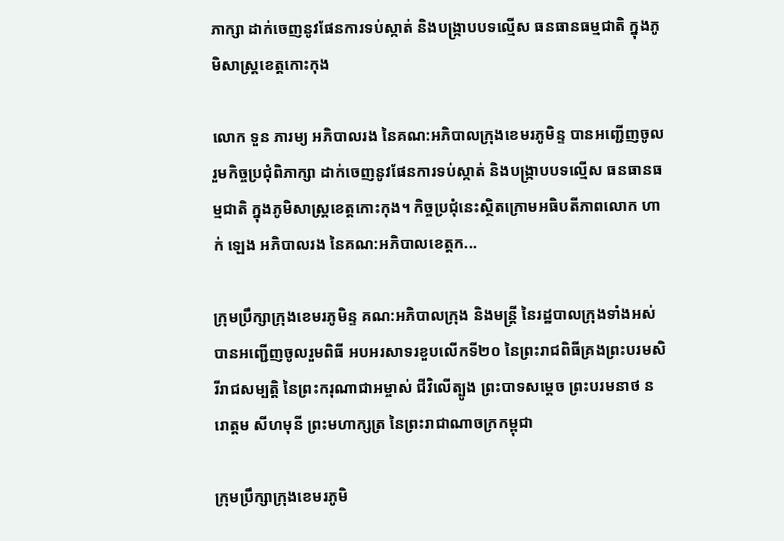ភាក្សា ដាក់ចេញនូវផែនការទប់ស្កាត់ និងបង្ក្រាបបទល្មើស ធនធានធម្មជាតិ ក្នុងភូមិសាស្ត្រខេត្តកោះកុង

លោក ទួន ភារម្យ អភិបាលរង នៃគណ:អភិបាលក្រុងខេមរភូមិន្ទ បានអញ្ជើញចូលរួមកិច្ចប្រជុំពិភាក្សា ដាក់ចេញនូវផែនការទប់ស្កាត់ និងបង្ក្រាបបទល្មើស ធនធានធម្មជាតិ ក្នុងភូមិសាស្ត្រខេត្តកោះកុង។ កិច្ចប្រជុំនេះស្ថិតក្រោមអធិបតីភាពលោក ហាក់ ឡេង អភិបាលរង នៃគណ:អភិបាលខេត្តក...

ក្រុមប្រឹក្សាក្រុងខេមរភូមិន្ទ គណ:អភិបាលក្រុង និងមន្ត្រី នៃរដ្ឋបាលក្រុងទាំងអស់បានអញ្ជើញចូលរួមពិធី អបអរសាទរខួបលើកទី២០ នៃព្រះរាជពិធីគ្រងព្រះបរមសិរីរាជសម្បត្តិ នៃព្រះករុណាជាអម្ចាស់ ជីវិលើត្បូង ព្រះបាទសម្តេច ព្រះបរមនាថ នរោត្តម សីហមុនី ព្រះមហាក្សត្រ នៃព្រះរាជាណាចក្រកម្ពុជា

ក្រុមប្រឹក្សាក្រុងខេមរភូមិ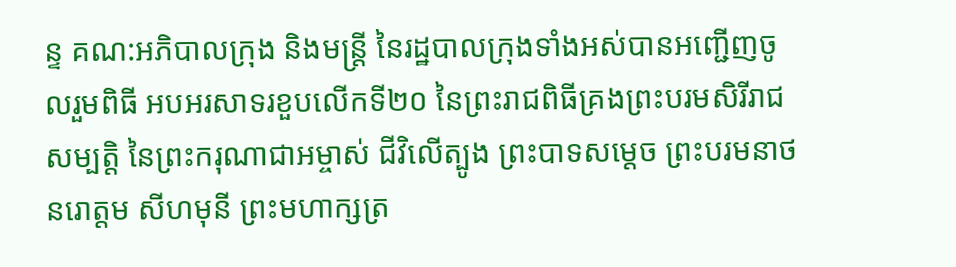ន្ទ គណ:អភិបាលក្រុង និងមន្ត្រី នៃរដ្ឋបាលក្រុងទាំងអស់បានអញ្ជើញចូលរួមពិធី អបអរសាទរខួបលើកទី២០ នៃព្រះរាជពិធីគ្រងព្រះបរមសិរីរាជសម្បត្តិ នៃព្រះករុណាជាអម្ចាស់ ជីវិលើត្បូង ព្រះបាទសម្តេច ព្រះបរមនាថ នរោត្តម សីហមុនី ព្រះមហាក្សត្រ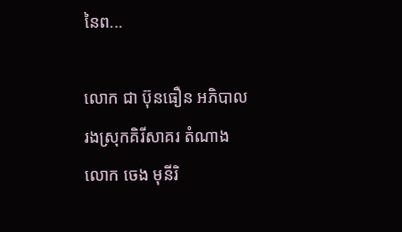នៃព...

លោក ជា ប៊ុនធឿន អភិបាលរងស្រុកគិរីសាគរ តំណាងលោក ចេង មុនីរិ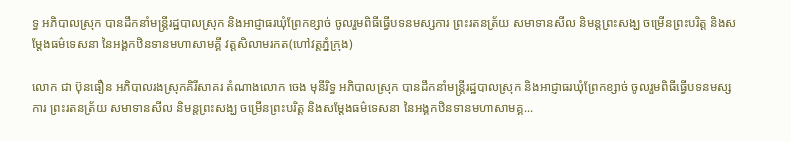ទ្ធ អភិបាលស្រុក បានដឹកនាំមន្រ្តីរដ្ឋបាលស្រុក និងអាជ្ញាធរឃុំព្រែកខ្សាច់ ចូលរួមពិធីធ្វើបទនមស្សការ ព្រះរតនត្រ័យ សមាទានសីល និមន្តព្រះសង្ឃ ចម្រើនព្រះបរិត្ត និងសម្ដែងធម៌ទេសនា នៃអង្គកឋិនទានមហាសាមគ្គី វត្តសិលាមរកត(ហៅវត្តភ្នំក្រុង)

លោក ជា ប៊ុនធឿន អភិបាលរងស្រុកគិរីសាគរ តំណាងលោក ចេង មុនីរិទ្ធ អភិបាលស្រុក បានដឹកនាំមន្រ្តីរដ្ឋបាលស្រុក និងអាជ្ញាធរឃុំព្រែកខ្សាច់ ចូលរួមពិធីធ្វើបទនមស្សការ ព្រះរតនត្រ័យ សមាទានសីល និមន្តព្រះសង្ឃ ចម្រើនព្រះបរិត្ត និងសម្ដែងធម៌ទេសនា នៃអង្គកឋិនទានមហាសាមគ្គ...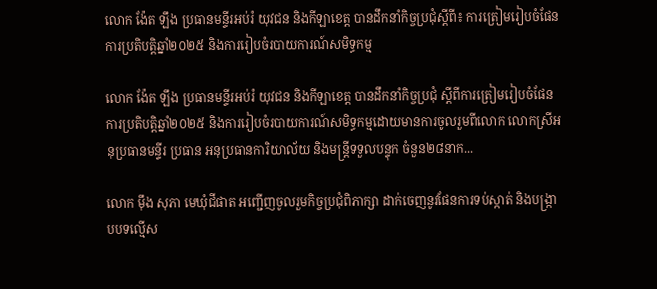លោក ង៉ែត ឡឹង ប្រធានមន្ទីរអប់រំ យុវជន និងកីឡាខេត្ត បានដឹកនាំកិច្ចប្រជុំស្តីពី៖ ការត្រៀមរៀបចំផែនការប្រតិបត្តិឆ្នាំ២០២៥ និងការរៀបចំរបាយការណ៍សមិទ្ធកម្ម

លោក ង៉ែត ឡឹង ប្រធានមន្ទីរអប់រំ យុវជន និងកីឡាខេត្ត បានដឹកនាំកិច្ចប្រជុំ ស្តីពីការត្រៀមរៀបចំផែនការប្រតិបត្តិឆ្នាំ២០២៥ និងការរៀបចំរបាយការណ៍សមិទ្ធកម្មដោយមានការចូលរួមពីលោក លោកស្រីអនុប្រធានមន្ទីរ ប្រធាន អនុប្រធានការិយាល័យ និងមន្រ្តីទទួលបន្ទុក ចំនួន២៨នាក...

លោក ម៉ឹង សុភា មេឃុំជីផាត អញ្ជើញចូលរួមកិច្ចប្រជុំពិភាក្សា ដាក់ចេញនូវផែនការទប់ស្កាត់ និងបង្រ្កាបបទល្មើស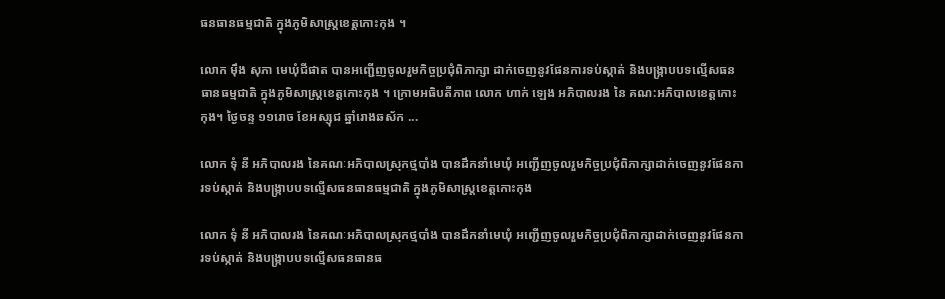ធនធានធម្មជាតិ ក្នុងភូមិសាស្រ្តខេត្តកោះកុង ។

លោក ម៉ឹង សុភា មេឃុំជីផាត បានអញ្ជើញចូលរួមកិច្ចប្រជុំពិភាក្សា ដាក់ចេញនូវផែនការទប់ស្កាត់ និងបង្រ្កាបបទល្មើសធនធានធម្មជាតិ ក្នុងភូមិសាស្រ្តខេត្តកោះកុង ។ ក្រោមអធិបតីភាព លោក ហាក់ ឡេង អភិបាលរង នៃ គណ:អភិបាលខេត្តកោះកុង។ ថ្ងៃចន្ទ ១១រោច ខែអស្សុជ ឆ្នាំរោងឆស័ក ...

លោក ទុំ នី អភិបាលរង នៃគណៈអភិបាលស្រុកថ្មបាំង បានដឹកនាំមេឃុំ អញ្ជើញចូលរួមកិច្ចប្រជុំពិភាក្សាដាក់ចេញនូវផែនការទប់ស្កាត់ និងបង្ក្រាបបទល្មើសធនធានធម្មជាតិ ក្នុងភូមិសាស្ត្រខេត្តកោះកុង

លោក ទុំ នី អភិបាលរង នៃគណៈអភិបាលស្រុកថ្មបាំង បានដឹកនាំមេឃុំ អញ្ជើញចូលរួមកិច្ចប្រជុំពិភាក្សាដាក់ចេញនូវផែនការទប់ស្កាត់ និងបង្ក្រាបបទល្មើសធនធានធ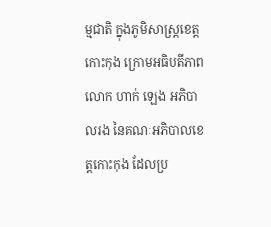ម្មជាតិ ក្នុងភូមិសាស្ត្រខេត្តកោះកុង ក្រោមអធិបតីភាព លោក ហាក់ ឡេង អភិបាលរង នៃគណៈអភិបាលខេត្តកោះកុង ដែលប្រ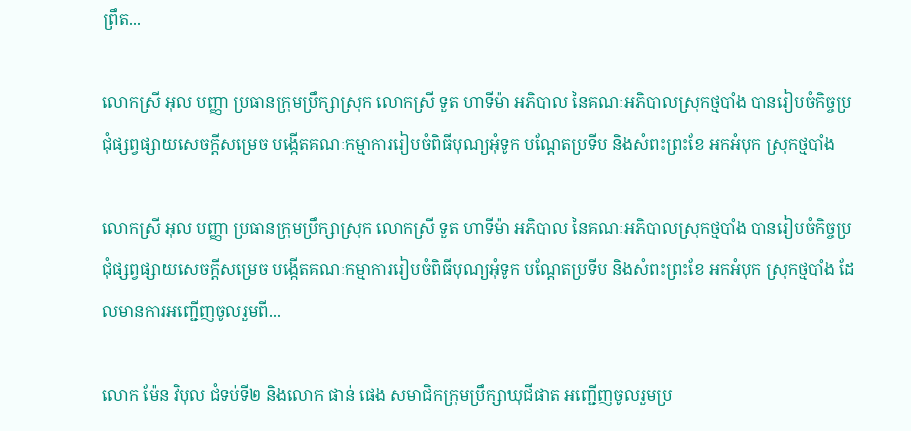ព្រឹត...

លោកស្រី អុល បញ្ញា ប្រធានក្រុមប្រឹក្សាស្រុក លោកស្រី ទួត ហាទីម៉ា អភិបាល នៃគណៈអភិបាលស្រុកថ្មបាំង បានរៀបចំកិច្ចប្រជុំផ្សព្វផ្សាយសេចក្ដីសម្រេច បង្កើតគណៈកម្មាការរៀបចំពិធីបុណ្យអុំទូក បណ្ដែតប្រទីប និងសំពះព្រះខែ អកអំបុក ស្រុកថ្មបាំង

លោកស្រី អុល បញ្ញា ប្រធានក្រុមប្រឹក្សាស្រុក លោកស្រី ទួត ហាទីម៉ា អភិបាល នៃគណៈអភិបាលស្រុកថ្មបាំង បានរៀបចំកិច្ចប្រជុំផ្សព្វផ្សាយសេចក្ដីសម្រេច បង្កើតគណៈកម្មាការរៀបចំពិធីបុណ្យអុំទូក បណ្ដែតប្រទីប និងសំពះព្រះខែ អកអំបុក ស្រុកថ្មបាំង ដែលមានការអញ្ជើញចូលរួមពី...

លោក ម៉ែន វិបុល ជំទប់ទី២ និងលោក ផាន់ ផេង សមាជិកក្រុមប្រឹក្សាឃុជីផាត អញ្ជើញចូលរួមប្រ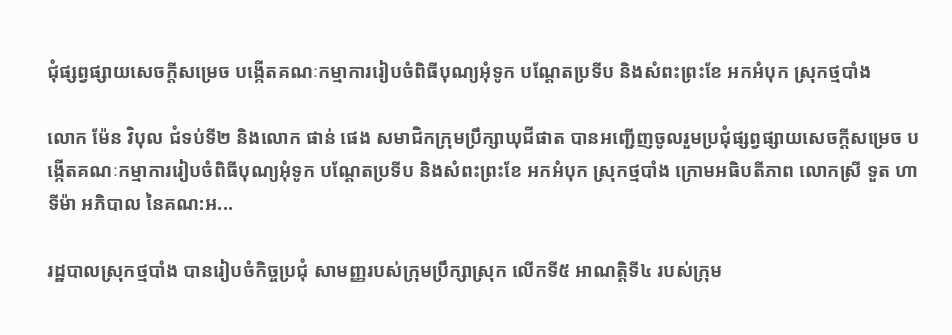ជុំផ្សព្វផ្សាយសេចក្តីសម្រេច បង្កើតគណៈកម្មាការរៀបចំពិធីបុណ្យអុំទូក បណ្តែតប្រទីប និងសំពះព្រះខែ អកអំបុក ស្រុកថ្មបាំង

លោក ម៉ែន វិបុល ជំទប់ទី២ និងលោក ផាន់ ផេង សមាជិកក្រុមប្រឹក្សាឃុជីផាត បានអញ្ជើញចូលរួមប្រជុំផ្សព្វផ្សាយសេចក្តីសម្រេច បង្កើតគណៈកម្មាការរៀបចំពិធីបុណ្យអុំទូក បណ្តែតប្រទីប និងសំពះព្រះខែ អកអំបុក ស្រុកថ្មបាំង ក្រោមអធិបតីភាព លោកស្រី ទួត ហាទីម៉ា អភិបាល នៃគណ:អ...

រដ្ឋបាលស្រុកថ្មបាំង បានរៀបចំកិច្ចប្រជុំ សាមញ្ញរបស់ក្រុមប្រឹក្សាស្រុក លើកទី៥ អាណត្តិទី៤ របស់ក្រុម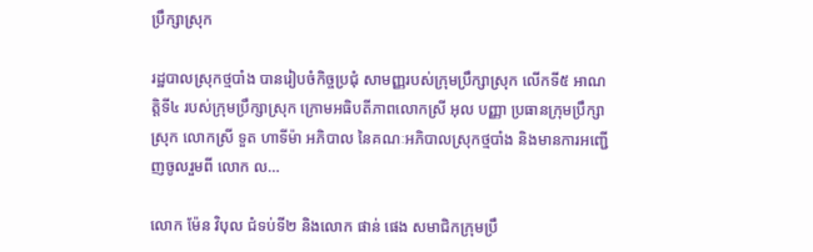ប្រឹក្សាស្រុក

រដ្ឋបាលស្រុកថ្មបាំង បានរៀបចំកិច្ចប្រជុំ សាមញ្ញរបស់ក្រុមប្រឹក្សាស្រុក លើកទី៥ អាណត្តិទី៤ របស់ក្រុមប្រឹក្សាស្រុក ក្រោមអធិបតីភាពលោកស្រី អុល បញ្ញា ប្រធានក្រុមប្រឹក្សាស្រុក លោកស្រី ទួត ហាទីម៉ា អភិបាល នៃគណៈអភិបាលស្រុកថ្មបាំង និងមានការអញ្ជើញចូលរួមពី លោក ល...

លោក ម៉ែន វិបុល ជំទប់ទី២ និងលោក ផាន់ ផេង សមាជិកក្រុមប្រឹ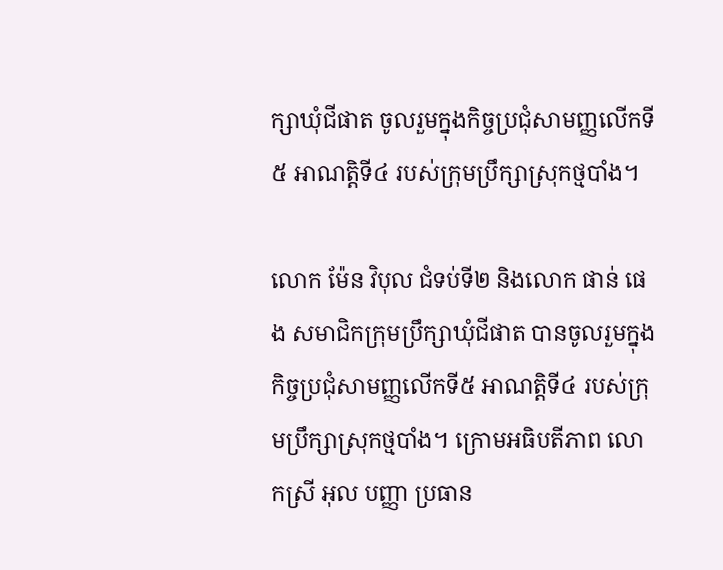ក្សាឃុំជីផាត ចូលរួមក្នុងកិច្ចប្រជុំសាមញ្ញលើកទី៥ អាណត្តិទី៤ របស់ក្រុមប្រឹក្សាស្រុកថ្មបាំង។

លោក ម៉ែន វិបុល ជំទប់ទី២ និងលោក ផាន់ ផេង សមាជិកក្រុមប្រឹក្សាឃុំជីផាត បានចូលរួមក្នុងកិច្ចប្រជុំសាមញ្ញលើកទី៥ អាណត្តិទី៤ របស់ក្រុមប្រឹក្សាស្រុកថ្មបាំង។ ក្រោមអធិបតីភាព លោកស្រី អុល បញ្ញា ប្រធាន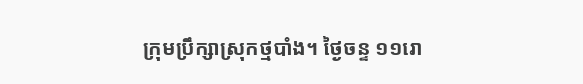ក្រុមប្រឹក្សាស្រុកថ្មបាំង។ ថ្ងៃចន្ទ ១១រោ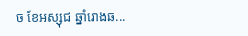ច ខែអស្សុជ ឆ្នាំរោងឆ...